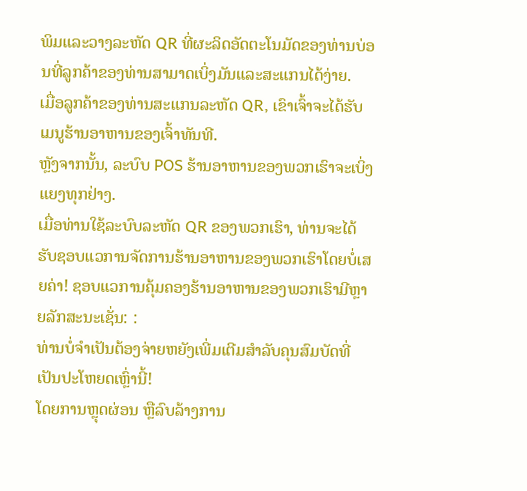ພິມແລະວາງລະຫັດ QR ທີ່ຜະລິດອັດຕະໂນມັດຂອງທ່ານບ່ອນທີ່ລູກຄ້າຂອງທ່ານສາມາດເບິ່ງມັນແລະສະແກນໄດ້ງ່າຍ.
ເມື່ອລູກຄ້າຂອງທ່ານສະແກນລະຫັດ QR, ເຂົາເຈົ້າຈະໄດ້ຮັບເມນູຮ້ານອາຫານຂອງເຈົ້າທັນທີ.
ຫຼັງຈາກນັ້ນ, ລະບົບ POS ຮ້ານອາຫານຂອງພວກເຮົາຈະເບິ່ງແຍງທຸກຢ່າງ.
ເມື່ອທ່ານໃຊ້ລະບົບລະຫັດ QR ຂອງພວກເຮົາ, ທ່ານຈະໄດ້ຮັບຊອບແວການຈັດການຮ້ານອາຫານຂອງພວກເຮົາໂດຍບໍ່ເສຍຄ່າ! ຊອບແວການຄຸ້ມຄອງຮ້ານອາຫານຂອງພວກເຮົາມີຫຼາຍລັກສະນະເຊັ່ນ: :
ທ່ານບໍ່ຈໍາເປັນຕ້ອງຈ່າຍຫຍັງເພີ່ມເຕີມສໍາລັບຄຸນສົມບັດທີ່ເປັນປະໂຫຍດເຫຼົ່ານີ້!
ໂດຍການຫຼຸດຜ່ອນ ຫຼືລົບລ້າງການ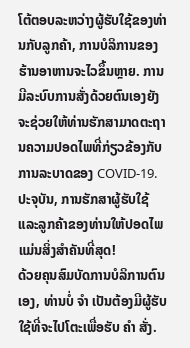ໂຕ້ຕອບລະຫວ່າງຜູ້ຮັບໃຊ້ຂອງທ່ານກັບລູກຄ້າ, ການບໍລິການຂອງຮ້ານອາຫານຈະໄວຂຶ້ນຫຼາຍ. ການມີລະບົບການສັ່ງດ້ວຍຕົນເອງຍັງຈະຊ່ວຍໃຫ້ທ່ານຮັກສາມາດຕະຖານຄວາມປອດໄພທີ່ກ່ຽວຂ້ອງກັບການລະບາດຂອງ COVID-19. ປະຈຸບັນ, ການຮັກສາຜູ້ຮັບໃຊ້ ແລະລູກຄ້າຂອງທ່ານໃຫ້ປອດໄພແມ່ນສິ່ງສຳຄັນທີ່ສຸດ!
ດ້ວຍຄຸນສົມບັດການບໍລິການຕົນເອງ, ທ່ານບໍ່ ຈຳ ເປັນຕ້ອງມີຜູ້ຮັບໃຊ້ທີ່ຈະໄປໂຕະເພື່ອຮັບ ຄຳ ສັ່ງ.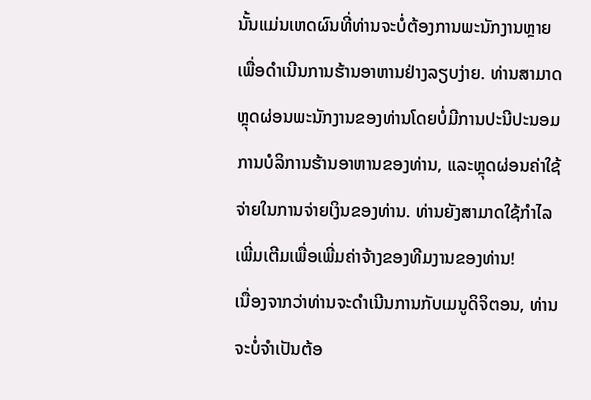ນັ້ນແມ່ນເຫດຜົນທີ່ທ່ານຈະບໍ່ຕ້ອງການພະນັກງານຫຼາຍເພື່ອດໍາເນີນການຮ້ານອາຫານຢ່າງລຽບງ່າຍ. ທ່ານສາມາດຫຼຸດຜ່ອນພະນັກງານຂອງທ່ານໂດຍບໍ່ມີການປະນີປະນອມການບໍລິການຮ້ານອາຫານຂອງທ່ານ, ແລະຫຼຸດຜ່ອນຄ່າໃຊ້ຈ່າຍໃນການຈ່າຍເງິນຂອງທ່ານ. ທ່ານຍັງສາມາດໃຊ້ກໍາໄລເພີ່ມເຕີມເພື່ອເພີ່ມຄ່າຈ້າງຂອງທີມງານຂອງທ່ານ!
ເນື່ອງຈາກວ່າທ່ານຈະດໍາເນີນການກັບເມນູດິຈິຕອນ, ທ່ານຈະບໍ່ຈໍາເປັນຕ້ອ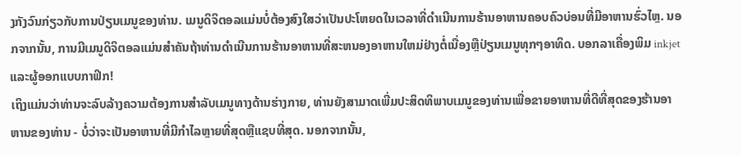ງກັງວົນກ່ຽວກັບການປ່ຽນເມນູຂອງທ່ານ. ເມນູດິຈິຕອລແມ່ນບໍ່ຕ້ອງສົງໃສວ່າເປັນປະໂຫຍດໃນເວລາທີ່ດໍາເນີນການຮ້ານອາຫານຄອບຄົວບ່ອນທີ່ມີອາຫານຮົ່ວໄຫຼ. ນອກຈາກນັ້ນ, ການມີເມນູດິຈິຕອລແມ່ນສໍາຄັນຖ້າທ່ານດໍາເນີນການຮ້ານອາຫານທີ່ສະຫນອງອາຫານໃຫມ່ຢ່າງຕໍ່ເນື່ອງຫຼືປ່ຽນເມນູທຸກໆອາທິດ. ບອກລາເຄື່ອງພິມ inkjet ແລະຜູ້ອອກແບບກາຟິກ!
ເຖິງແມ່ນວ່າທ່ານຈະລົບລ້າງຄວາມຕ້ອງການສໍາລັບເມນູທາງດ້ານຮ່າງກາຍ, ທ່ານຍັງສາມາດເພີ່ມປະສິດທິພາບເມນູຂອງທ່ານເພື່ອຂາຍອາຫານທີ່ດີທີ່ສຸດຂອງຮ້ານອາຫານຂອງທ່ານ - ບໍ່ວ່າຈະເປັນອາຫານທີ່ມີກໍາໄລຫຼາຍທີ່ສຸດຫຼືແຊບທີ່ສຸດ. ນອກຈາກນັ້ນ,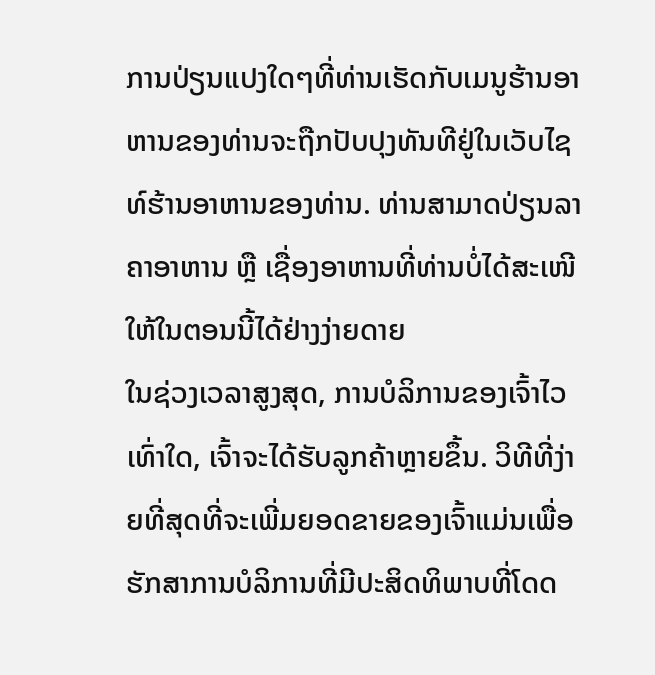ການປ່ຽນແປງໃດໆທີ່ທ່ານເຮັດກັບເມນູຮ້ານອາຫານຂອງທ່ານຈະຖືກປັບປຸງທັນທີຢູ່ໃນເວັບໄຊທ໌ຮ້ານອາຫານຂອງທ່ານ. ທ່ານສາມາດປ່ຽນລາຄາອາຫານ ຫຼື ເຊື່ອງອາຫານທີ່ທ່ານບໍ່ໄດ້ສະເໜີໃຫ້ໃນຕອນນີ້ໄດ້ຢ່າງງ່າຍດາຍ
ໃນຊ່ວງເວລາສູງສຸດ, ການບໍລິການຂອງເຈົ້າໄວເທົ່າໃດ, ເຈົ້າຈະໄດ້ຮັບລູກຄ້າຫຼາຍຂຶ້ນ. ວິທີທີ່ງ່າຍທີ່ສຸດທີ່ຈະເພີ່ມຍອດຂາຍຂອງເຈົ້າແມ່ນເພື່ອຮັກສາການບໍລິການທີ່ມີປະສິດທິພາບທີ່ໂດດ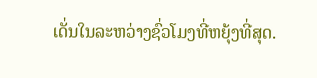ເດັ່ນໃນລະຫວ່າງຊົ່ວໂມງທີ່ຫຍຸ້ງທີ່ສຸດ.